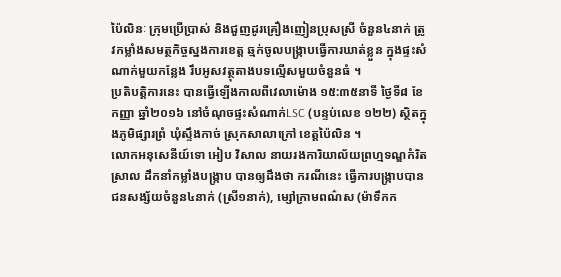ប៉ៃលិនៈ ក្រុមប្រើប្រាស់ និងជួញដូរគ្រឿងញៀនប្រុសស្រី ចំនួន៤នាក់ ត្រូវកម្លាំងសមត្ថកិច្ចស្នងការខេត្ត ឆ្មក់ចូលបង្ក្រាបធ្វើការឃាត់ខ្លួន ក្នុងផ្ទះសំណាក់មួយកន្លែង រឹបអូសវត្ថុតាងបទល្មើសមួយចំនួនធំ ។
ប្រតិបត្ដិការនេះ បានធ្វើឡើងកាលពីវេលាម៉ោង ១៥:៣៥នាទី ថ្ងៃទី៨ ខែកញ្ញា ឆ្នាំ២០១៦ នៅចំណុចផ្ទះសំណាក់LSC (បន្ទប់លេខ ១២២) ស្ថិតក្នុងភូមិផ្សារព្រំ ឃុំស្ទឹងកាច់ ស្រុកសាលាក្រៅ ខេត្តប៉ៃលិន ។
លោកអនុសេនីយ៍ទោ អៀប វិសាល នាយរងការិយាល័យព្រហ្មទណ្ឌកំរិតស្រាល ដឹកនាំកម្លាំងបង្ក្រាប បានឲ្យដឹងថា ករណីនេះ ធ្វើការបង្ក្រាបបាន ជនសង្ស័យចំនួន៤នាក់ (ស្រី១នាក់), ម្សៅក្រាមពណ៌ស (ម៉ាទឹកក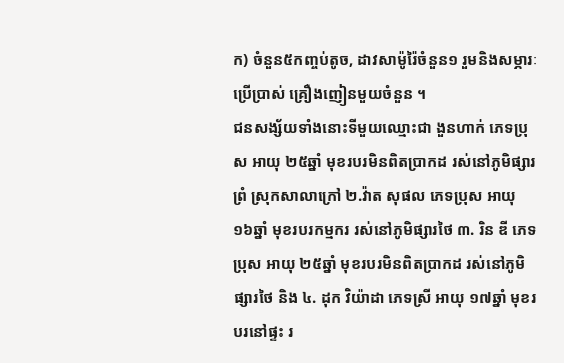ក) ចំនួន៥កញ្ចប់តូច, ដាវសាម៉ូរ៉ៃចំនួន១ រួមនិងសម្ភារៈប្រើប្រាស់ គ្រឿងញៀនមួយចំនួន ។
ជនសង្ស័យទាំងនោះទីមួយឈ្មោះជា ងួនហាក់ ភេទប្រុស អាយុ ២៥ឆ្នាំ មុខរបរមិនពិតប្រាកដ រស់នៅភូមិផ្សារព្រំ ស្រុកសាលាក្រៅ ២.វ៉ាត សុផល ភេទប្រុស អាយុ ១៦ឆ្នាំ មុខរបរកម្មករ រស់នៅភូមិផ្សារថៃ ៣. រិន ឌី ភេទប្រុស អាយុ ២៥ឆ្នាំ មុខរបរមិនពិតប្រាកដ រស់នៅភូមិផ្សារថៃ និង ៤. ដុក វិយ៉ាដា ភេទស្រី អាយុ ១៧ឆ្នាំ មុខរបរនៅផ្ទះ រ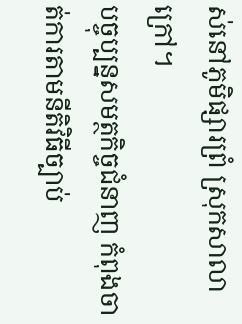ស់នៅភូមិផ្សារព្រំ ស្រុកសាលាក្រៅ។
បច្ចុប្បន្នសមត្ថកិច្ចជំនាញ កំពុងចាត់ការតាមនីតិវិធីច្បាប់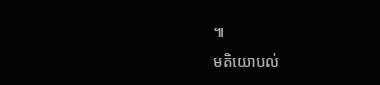៕
មតិយោបល់